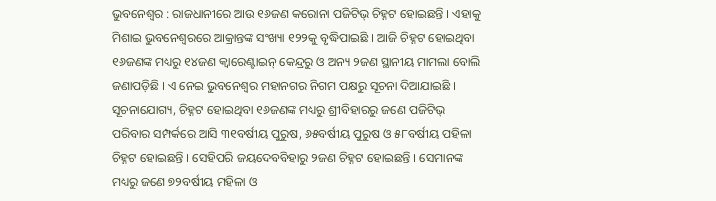ଭୁବନେଶ୍ୱର : ରାଜଧାନୀରେ ଆଉ ୧୬ଜଣ କରୋନା ପଜିଟିଭ୍ ଚିହ୍ନଟ ହୋଇଛନ୍ତି । ଏହାକୁ ମିଶାଇ ଭୁବନେଶ୍ୱରରେ ଆକ୍ରାନ୍ତଙ୍କ ସଂଖ୍ୟା ୧୨୨କୁ ବୃଦ୍ଧିପାଇଛି । ଆଜି ଚିହ୍ନଟ ହୋଇଥିବା ୧୬ଜଣଙ୍କ ମଧ୍ୟରୁ ୧୪ଜଣ କ୍ୱାରେଣ୍ଟାଇନ୍ କେନ୍ଦ୍ରରୁ ଓ ଅନ୍ୟ ୨ଜଣ ସ୍ଥାନୀୟ ମାମଲା ବୋଲି ଜଣାପଡ଼ିଛି । ଏ ନେଇ ଭୁବନେଶ୍ୱର ମହାନଗର ନିଗମ ପକ୍ଷରୁ ସୂଚନା ଦିଆଯାଇଛି ।
ସୂଚନାଯୋଗ୍ୟ, ଚିହ୍ନଟ ହୋଇଥିବା ୧୬ଜଣଙ୍କ ମଧ୍ୟରୁ ଶ୍ରୀବିହାରରୁ ଜଣେ ପଜିଟିଭ୍ ପରିବାର ସମ୍ପର୍କରେ ଆସି ୩୧ବର୍ଷୀୟ ପୁରୁଷ, ୬୫ବର୍ଷୀୟ ପୁରୁଷ ଓ ୫୮ବର୍ଷୀୟ ପହିଳା ଚିହ୍ନଟ ହୋଇଛନ୍ତି । ସେହିପରି ଜୟଦେବବିହାରୁ ୨ଜଣ ଚିହ୍ନଟ ହୋଇଛନ୍ତି । ସେମାନଙ୍କ ମଧ୍ୟରୁ ଜଣେ ୭୨ବର୍ଷୀୟ ମହିଳା ଓ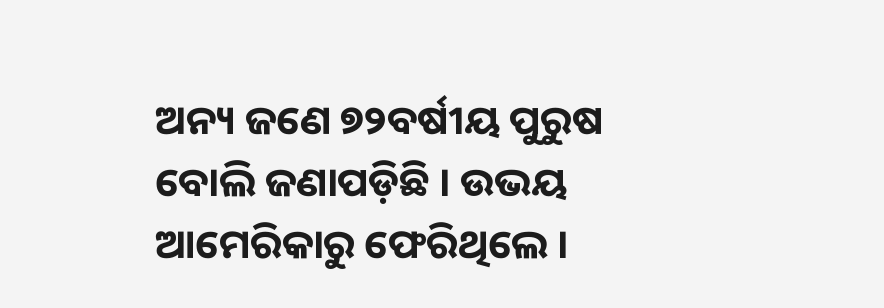ଅନ୍ୟ ଜଣେ ୭୨ବର୍ଷୀୟ ପୁରୁଷ ବୋଲି ଜଣାପଡ଼ିଛି । ଉଭୟ ଆମେରିକାରୁ ଫେରିଥିଲେ ।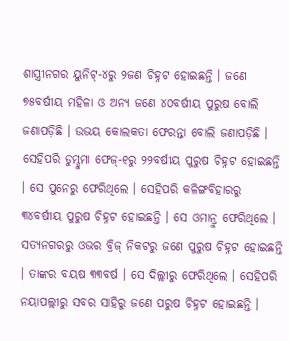ଶାସ୍ତ୍ରୀନଗର ୟୁନିଟ୍-୪ରୁ ୨ଜଣ ଚିହ୍ନଟ ହୋଇଛନ୍ତି । ଜଣେ ୭୫ବର୍ଷୀୟ ମହିଳା ଓ ଅନ୍ୟ ଜଣେ ୪୦ବର୍ଷୀୟ ପୁରୁଷ ବୋଲି ଜଣାପଡ଼ିଛି । ଉଭୟ କୋଲକତା ଫେରନ୍ତା ବୋଲି ଜଣାପଡ଼ିଛି । ସେହିପରି ଡୁମ୍ଡୁମା ଫେଜ୍-୧ରୁ ୨୨ବର୍ଷୀୟ ପୁରୁଷ ଚିହ୍ନଟ ହୋଇଛନ୍ତି । ସେ ପୁନେରୁ ଫେରିଥିଲେ । ସେହିପରି କଳିଙ୍ଗବିହାରରୁ ୩୪ବର୍ଷୀୟ ପୁରୁଷ ଚିହ୍ନଟ ହୋଇଛନ୍ତି । ସେ ଓମାନ୍ରୁ ଫେରିଥିଲେ । ସତ୍ୟନଗରରୁ ଓଭର ବ୍ରିଜ୍ ନିକଟରୁ ଜଣେ ପୁରୁଷ ଚିହ୍ନଟ ହୋଇଛନ୍ତି । ତାଙ୍କର ବୟଷ ୩୩ବର୍ଷ । ସେ ଦିଲ୍ଲୀରୁ ଫେରିଥିଲେ । ସେହିପରି ନୟାପଲ୍ଲୀରୁ ସବର ସାହିରୁ ଜଣେ ପରୁଷ ଚିହ୍ନଟ ହୋଇଛନ୍ତି ।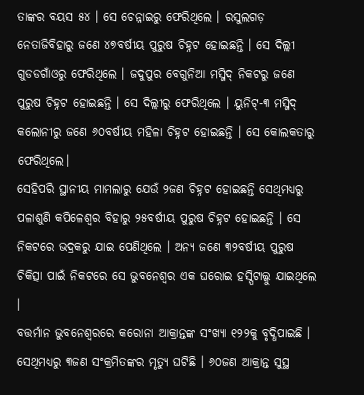ତାଙ୍କର ବୟସ ୫୪ । ସେ ଚେନ୍ନାଇରୁ ଫେରିଥିଲେ । ରସୁଲଗଡ଼ ନେତାଜିବିହାରୁ ଜଣେ ୪୭ବର୍ଷୀୟ ପୁରୁଷ ଚିହ୍ନଟ ହୋଇଛନ୍ତି । ସେ ଦିଲ୍ଲୀ ଗୁଡଡଗାଁଓରୁ ଫେରିଥିଲେ । ଜଦୁପୁର ବେଗୁନିଆ ମସ୍ଜିଦ୍ ନିକଟରୁ ଜଣେ ପୁରୁଷ ଚିହ୍ନଟ ହୋଇଛନ୍ତି । ସେ ଦିଲ୍ଲୀରୁ ଫେରିଥିଲେ । ୟୁନିଟ୍-୩ ମସ୍ଜିଦ୍ କଲୋନୀରୁ ଜଣେ ୬୦ବର୍ଷୀୟ ମହିଳା ଚିହ୍ନଟ ହୋଇଛନ୍ତି । ସେ କୋଲକତାରୁ ଫେରିଥିଲେ।
ସେହିପରି ସ୍ଥାନୀୟ ମାମଲାରୁ ଯେଉଁ ୨ଜଣ ଚିହ୍ନଟ ହୋଇଛନ୍ତି ସେଥିମଧ୍ୟରୁ ପଳାଶୁଣି କପିଳେଶ୍ୱର ବିହାରୁ ୨୫ବର୍ଷୀୟ ପୁରୁଷ ଚିହ୍ନଟ ହୋଇଛନ୍ତି । ସେ ନିକଟରେ ଭଦ୍ରକରୁ ଯାଇ ପେଣିଥିଲେ । ଅନ୍ୟ ଜଣେ ୩୨ବର୍ଷୀୟ ପୁରୁଷ ଚିକିତ୍ସା ପାଇଁ ନିକଟରେ ସେ ଭୁବନେଶ୍ୱର ଏକ ଘରୋଇ ହସ୍ପିଟାଲ୍କୁ ଯାଇଥିଲେ ।
ବତ୍ତର୍ମାନ ଭୁବନେଶ୍ୱରରେ କରୋନା ଆକ୍ରାନ୍ତଙ୍କ ସଂଖ୍ୟା ୧୨୨କୁ ବୃଦ୍ଧିପାଇଛି । ସେଥିମଧ୍ୟରୁ ୩ଜଣ ସଂକ୍ରମିତଙ୍କର ମୃତ୍ୟୁ ଘଟିଛି । ୬୦ଜଣ ଆକ୍ରାନ୍ତ ସୁସ୍ଥ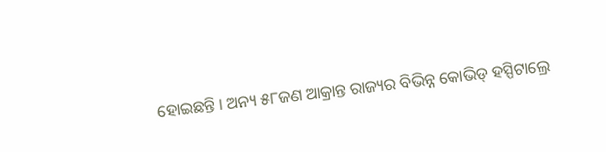ହୋଇଛନ୍ତି । ଅନ୍ୟ ୫୮ଜଣ ଆକ୍ରାନ୍ତ ରାଜ୍ୟର ବିଭିନ୍ନ କୋଭିଡ୍ ହସ୍ପିଟାଲ୍ରେ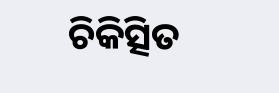ଚିକିତ୍ସିତ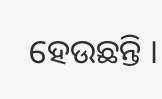ହେଉଛନ୍ତି ।